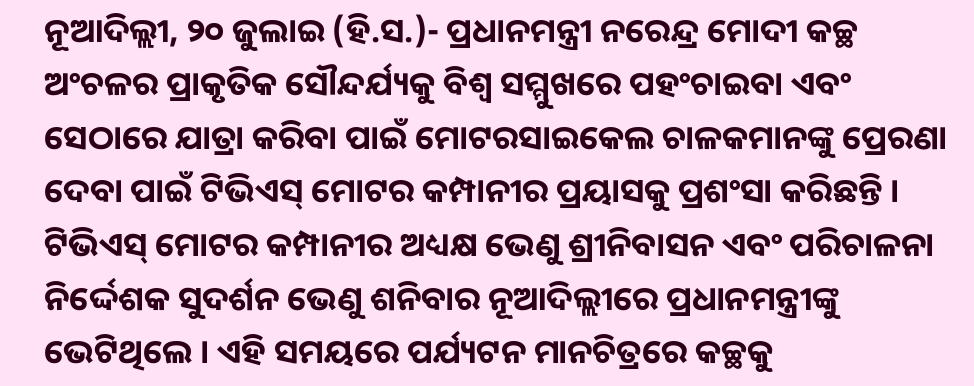ନୂଆଦିଲ୍ଲୀ, ୨୦ ଜୁଲାଇ (ହି.ସ.)- ପ୍ରଧାନମନ୍ତ୍ରୀ ନରେନ୍ଦ୍ର ମୋଦୀ କଚ୍ଛ ଅଂଚଳର ପ୍ରାକୃତିକ ସୌନ୍ଦର୍ଯ୍ୟକୁ ବିଶ୍ୱ ସମ୍ମୁଖରେ ପହଂଚାଇବା ଏବଂ ସେଠାରେ ଯାତ୍ରା କରିବା ପାଇଁ ମୋଟରସାଇକେଲ ଚାଳକମାନଙ୍କୁ ପ୍ରେରଣା ଦେବା ପାଇଁ ଟିଭିଏସ୍ ମୋଟର କମ୍ପାନୀର ପ୍ରୟାସକୁ ପ୍ରଶଂସା କରିଛନ୍ତି ।
ଟିଭିଏସ୍ ମୋଟର କମ୍ପାନୀର ଅଧ୍ୟକ୍ଷ ଭେଣୁ ଶ୍ରୀନିବାସନ ଏବଂ ପରିଚାଳନା ନିର୍ଦ୍ଦେଶକ ସୁଦର୍ଶନ ଭେଣୁ ଶନିବାର ନୂଆଦିଲ୍ଲୀରେ ପ୍ରଧାନମନ୍ତ୍ରୀଙ୍କୁ ଭେଟିଥିଲେ । ଏହି ସମୟରେ ପର୍ଯ୍ୟଟନ ମାନଚିତ୍ରରେ କଚ୍ଛକୁ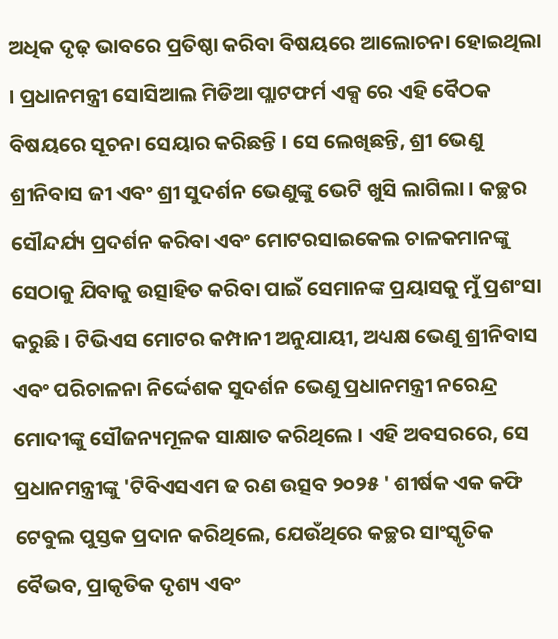ଅଧିକ ଦୃଢ଼ ଭାବରେ ପ୍ରତିଷ୍ଠା କରିବା ବିଷୟରେ ଆଲୋଚନା ହୋଇଥିଲା । ପ୍ରଧାନମନ୍ତ୍ରୀ ସୋସିଆଲ ମିଡିଆ ପ୍ଲାଟଫର୍ମ ଏକ୍ସ ରେ ଏହି ବୈଠକ ବିଷୟରେ ସୂଚନା ସେୟାର କରିଛନ୍ତି । ସେ ଲେଖିଛନ୍ତି, ଶ୍ରୀ ଭେଣୁ ଶ୍ରୀନିବାସ ଜୀ ଏବଂ ଶ୍ରୀ ସୁଦର୍ଶନ ଭେଣୁଙ୍କୁ ଭେଟି ଖୁସି ଲାଗିଲା । କଚ୍ଛର ସୌନ୍ଦର୍ଯ୍ୟ ପ୍ରଦର୍ଶନ କରିବା ଏବଂ ମୋଟରସାଇକେଲ ଚାଳକମାନଙ୍କୁ ସେଠାକୁ ଯିବାକୁ ଉତ୍ସାହିତ କରିବା ପାଇଁ ସେମାନଙ୍କ ପ୍ରୟାସକୁ ମୁଁ ପ୍ରଶଂସା କରୁଛି । ଟିଭିଏସ ମୋଟର କମ୍ପାନୀ ଅନୁଯାୟୀ, ଅଧ୍ୟକ୍ଷ ଭେଣୁ ଶ୍ରୀନିବାସ ଏବଂ ପରିଚାଳନା ନିର୍ଦ୍ଦେଶକ ସୁଦର୍ଶନ ଭେଣୁ ପ୍ରଧାନମନ୍ତ୍ରୀ ନରେନ୍ଦ୍ର ମୋଦୀଙ୍କୁ ସୌଜନ୍ୟମୂଳକ ସାକ୍ଷାତ କରିଥିଲେ । ଏହି ଅବସରରେ, ସେ ପ୍ରଧାନମନ୍ତ୍ରୀଙ୍କୁ 'ଟିବିଏସଏମ ଢ ରଣ ଉତ୍ସବ ୨୦୨୫ ' ଶୀର୍ଷକ ଏକ କଫି ଟେବୁଲ ପୁସ୍ତକ ପ୍ରଦାନ କରିଥିଲେ, ଯେଉଁଥିରେ କଚ୍ଛର ସାଂସ୍କୃତିକ ବୈଭବ, ପ୍ରାକୃତିକ ଦୃଶ୍ୟ ଏବଂ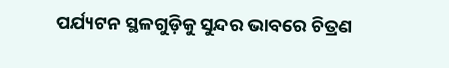ପର୍ଯ୍ୟଟନ ସ୍ଥଳଗୁଡ଼ିକୁ ସୁନ୍ଦର ଭାବରେ ଚିତ୍ରଣ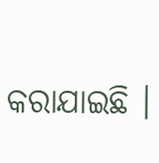କରାଯାଇଛି ।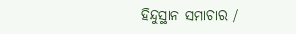ହିନ୍ଦୁସ୍ଥାନ ସମାଚାର /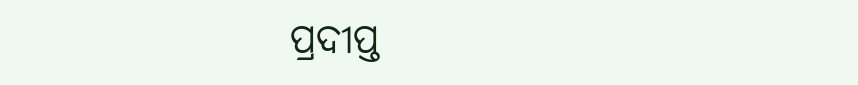ପ୍ରଦୀପ୍ତ